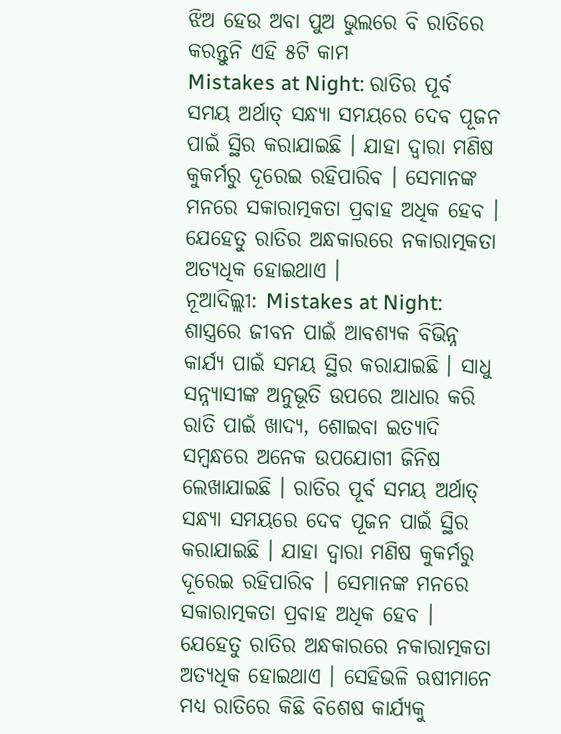ଝିଅ ହେଉ ଅବା ପୁଅ ଭୁଲରେ ବି ରାତିରେ କରନ୍ତୁନି ଏହି ୫ଟି କାମ
Mistakes at Night: ରାତିର ପୂର୍ବ ସମୟ ଅର୍ଥାତ୍ ସନ୍ଧ୍ୟା ସମୟରେ ଦେବ ପୂଜନ ପାଇଁ ସ୍ଥିର କରାଯାଇଛି । ଯାହା ଦ୍ୱାରା ମଣିଷ କୁକର୍ମରୁ ଦୂରେଇ ରହିପାରିବ । ସେମାନଙ୍କ ମନରେ ସକାରାତ୍ମକତା ପ୍ରବାହ ଅଧିକ ହେବ । ଯେହେତୁ ରାତିର ଅନ୍ଧକାରରେ ନକାରାତ୍ମକତା ଅତ୍ୟଧିକ ହୋଇଥାଏ ।
ନୂଆଦିଲ୍ଲୀ: Mistakes at Night: ଶାସ୍ତ୍ରରେ ଜୀବନ ପାଇଁ ଆବଶ୍ୟକ ବିଭିନ୍ନ କାର୍ଯ୍ୟ ପାଇଁ ସମୟ ସ୍ଥିର କରାଯାଇଛି । ସାଧୁ ସନ୍ନ୍ୟାସୀଙ୍କ ଅନୁଭୂତି ଉପରେ ଆଧାର କରି ରାତି ପାଇଁ ଖାଦ୍ୟ, ଶୋଇବା ଇତ୍ୟାଦି ସମ୍ବନ୍ଧରେ ଅନେକ ଉପଯୋଗୀ ଜିନିଷ ଲେଖାଯାଇଛି । ରାତିର ପୂର୍ବ ସମୟ ଅର୍ଥାତ୍ ସନ୍ଧ୍ୟା ସମୟରେ ଦେବ ପୂଜନ ପାଇଁ ସ୍ଥିର କରାଯାଇଛି । ଯାହା ଦ୍ୱାରା ମଣିଷ କୁକର୍ମରୁ ଦୂରେଇ ରହିପାରିବ । ସେମାନଙ୍କ ମନରେ ସକାରାତ୍ମକତା ପ୍ରବାହ ଅଧିକ ହେବ । ଯେହେତୁ ରାତିର ଅନ୍ଧକାରରେ ନକାରାତ୍ମକତା ଅତ୍ୟଧିକ ହୋଇଥାଏ । ସେହିଭଳି ଋଷୀମାନେ ମଧ୍ୟ ରାତିରେ କିଛି ବିଶେଷ କାର୍ଯ୍ୟକୁ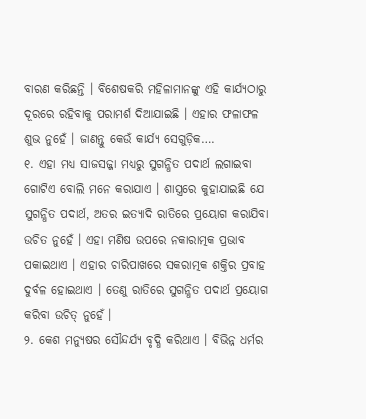ବାରଣ କରିଛନ୍ତି । ବିଶେଷକରି ମହିଳାମାନଙ୍କୁ ଏହି କାର୍ଯ୍ୟଠାରୁ ଦୂରରେ ରହିବାକୁ ପରାମର୍ଶ ଦିଆଯାଇଛି । ଏହାର ଫଳାଫଳ ଶୁଭ ନୁହେଁ । ଜାଣନ୍ତୁ କେଉଁ କାର୍ଯ୍ୟ ସେଗୁଡ଼ିକ….
୧. ଏହା ମଧ୍ୟ ସାଜସଜ୍ଜା ମଧ୍ୟରୁ ସୁଗନ୍ଧିତ ପଦାର୍ଥ ଲଗାଇବା ଗୋଟିଏ ବୋଲି ମନେ କରାଯାଏ । ଶାସ୍ତ୍ରରେ କୁହାଯାଇଛି ଯେ ସୁଗନ୍ଧିତ ପଦାର୍ଥ, ଅତର ଇତ୍ୟାଦି ରାତିରେ ପ୍ରୟୋଗ କରାଯିବା ଉଚିତ ନୁହେଁ । ଏହା ମଣିଷ ଉପରେ ନକାରାତ୍ମକ ପ୍ରଭାବ ପକାଇଥାଏ । ଏହାର ଚାରିପାଖରେ ସକରାତ୍ମକ ଶକ୍ତିର ପ୍ରବାହ ଦୁର୍ବଳ ହୋଇଥାଏ । ତେଣୁ ରାତିରେ ସୁଗନ୍ଧିତ ପଦାର୍ଥ ପ୍ରୟୋଗ କରିବା ଉଚିତ୍ ନୁହେଁ ।
୨. କେଶ ମନ୍ୟୁଷର ସୌନ୍ଦର୍ଯ୍ୟ ବୃଦ୍ଧି କରିଥାଏ । ବିଭିନ୍ନ ଧର୍ମର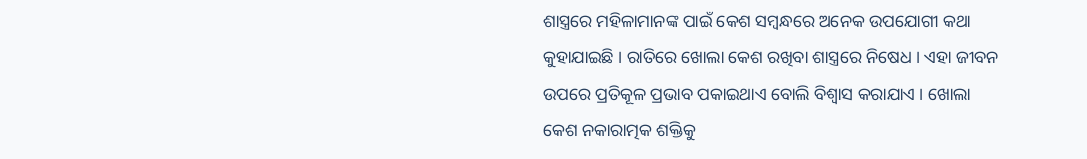ଶାସ୍ତ୍ରରେ ମହିଳାମାନଙ୍କ ପାଇଁ କେଶ ସମ୍ବନ୍ଧରେ ଅନେକ ଉପଯୋଗୀ କଥା କୁହାଯାଇଛି । ରାତିରେ ଖୋଲା କେଶ ରଖିବା ଶାସ୍ତ୍ରରେ ନିଷେଧ । ଏହା ଜୀବନ ଉପରେ ପ୍ରତିକୂଳ ପ୍ରଭାବ ପକାଇଥାଏ ବୋଲି ବିଶ୍ୱାସ କରାଯାଏ । ଖୋଲା କେଶ ନକାରାତ୍ମକ ଶକ୍ତିକୁ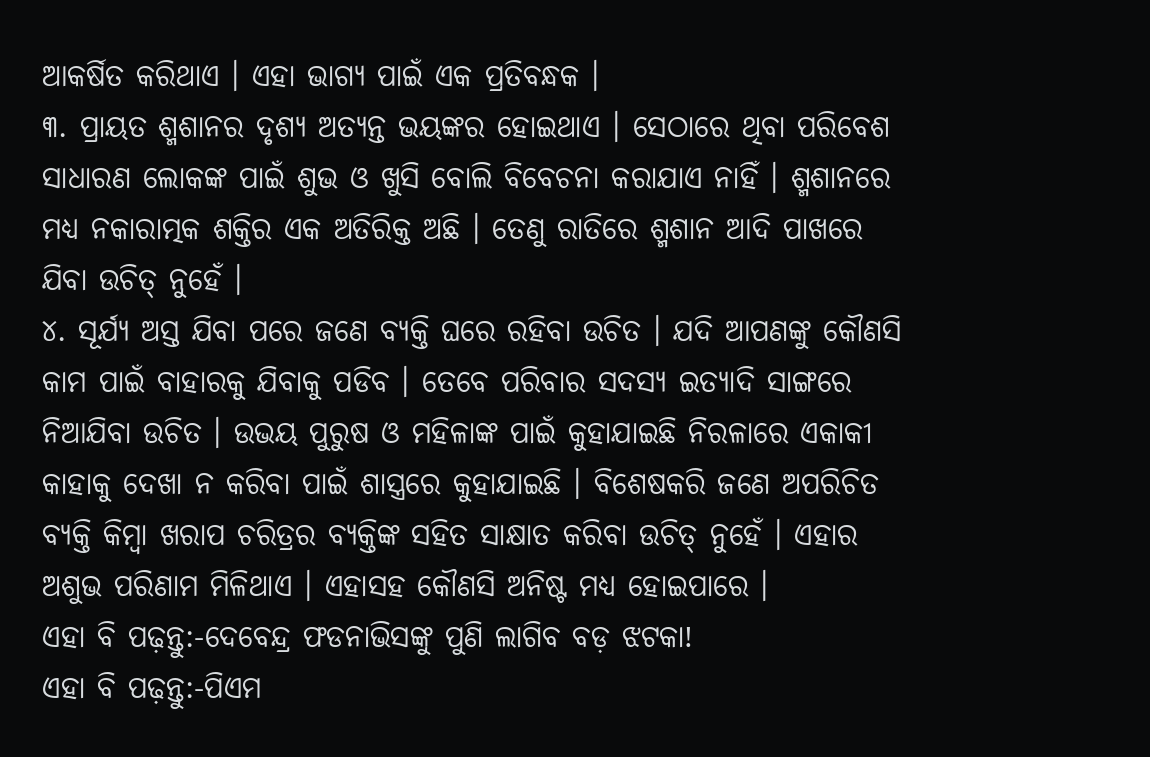ଆକର୍ଷିତ କରିଥାଏ । ଏହା ଭାଗ୍ୟ ପାଇଁ ଏକ ପ୍ରତିବନ୍ଧକ ।
୩. ପ୍ରାୟତ ଶ୍ମଶାନର ଦୃଶ୍ୟ ଅତ୍ୟନ୍ତ ଭୟଙ୍କର ହୋଇଥାଏ । ସେଠାରେ ଥିବା ପରିବେଶ ସାଧାରଣ ଲୋକଙ୍କ ପାଇଁ ଶୁଭ ଓ ଖୁସି ବୋଲି ବିବେଚନା କରାଯାଏ ନାହିଁ । ଶ୍ମଶାନରେ ମଧ୍ୟ ନକାରାତ୍ମକ ଶକ୍ତିର ଏକ ଅତିରିକ୍ତ ଅଛି । ତେଣୁ ରାତିରେ ଶ୍ମଶାନ ଆଦି ପାଖରେ ଯିବା ଉଚିତ୍ ନୁହେଁ ।
୪. ସୂର୍ଯ୍ୟ ଅସ୍ତ ଯିବା ପରେ ଜଣେ ବ୍ୟକ୍ତି ଘରେ ରହିବା ଉଚିତ । ଯଦି ଆପଣଙ୍କୁ କୌଣସି କାମ ପାଇଁ ବାହାରକୁ ଯିବାକୁ ପଡିବ । ତେବେ ପରିବାର ସଦସ୍ୟ ଇତ୍ୟାଦି ସାଙ୍ଗରେ ନିଆଯିବା ଉଚିତ । ଉଭୟ ପୁରୁଷ ଓ ମହିଳାଙ୍କ ପାଇଁ କୁହାଯାଇଛି ନିରଳାରେ ଏକାକୀ କାହାକୁ ଦେଖା ନ କରିବା ପାଇଁ ଶାସ୍ତ୍ରରେ କୁହାଯାଇଛି । ବିଶେଷକରି ଜଣେ ଅପରିଚିତ ବ୍ୟକ୍ତି କିମ୍ବା ଖରାପ ଚରିତ୍ରର ବ୍ୟକ୍ତିଙ୍କ ସହିତ ସାକ୍ଷାତ କରିବା ଉଚିତ୍ ନୁହେଁ । ଏହାର ଅଶୁଭ ପରିଣାମ ମିଳିଥାଏ । ଏହାସହ କୌଣସି ଅନିଷ୍ଟ ମଧ୍ୟ ହୋଇପାରେ ।
ଏହା ବି ପଢ଼ନ୍ତୁ:-ଦେବେନ୍ଦ୍ର ଫଡନାଭିସଙ୍କୁ ପୁଣି ଲାଗିବ ବଡ଼ ଝଟକା!
ଏହା ବି ପଢ଼ନ୍ତୁ:-ପିଏମ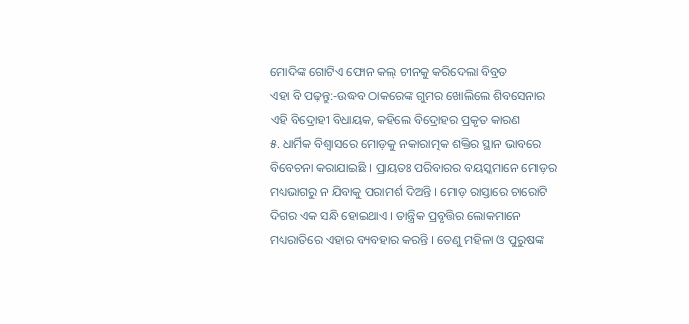ମୋଦିଙ୍କ ଗୋଟିଏ ଫୋନ କଲ୍ ଚୀନକୁ କରିଦେଲା ବିବ୍ରତ
ଏହା ବି ପଢ଼ନ୍ତୁ:-ଉଦ୍ଧବ ଠାକରେଙ୍କ ଗୁମର ଖୋଲିଲେ ଶିବସେନାର ଏହି ବିଦ୍ରୋହୀ ବିଧାୟକ, କହିଲେ ବିଦ୍ରୋହର ପ୍ରକୃତ କାରଣ
୫. ଧାର୍ମିକ ବିଶ୍ୱାସରେ ମୋଡ଼କୁ ନକାରାତ୍ମକ ଶକ୍ତିର ସ୍ଥାନ ଭାବରେ ବିବେଚନା କରାଯାଇଛି । ପ୍ରାୟତଃ ପରିବାରର ବୟସ୍କମାନେ ମୋଡ଼ର ମଧ୍ୟଭାଗରୁ ନ ଯିବାକୁ ପରାମର୍ଶ ଦିଅନ୍ତି । ମୋଡ଼ ରାସ୍ତାରେ ଚାରୋଟି ଦିଗର ଏକ ସନ୍ଧି ହୋଇଥାଏ । ତାନ୍ତ୍ରିକ ପ୍ରବୃତ୍ତିର ଲୋକମାନେ ମଧ୍ୟରାତିରେ ଏହାର ବ୍ୟବହାର କରନ୍ତି । ତେଣୁ ମହିଳା ଓ ପୁରୁଷଙ୍କ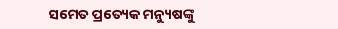ସମେତ ପ୍ରତ୍ୟେକ ମନ୍ୟୁଷଙ୍କୁ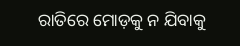ରାତିରେ ମୋଡ଼କୁ ନ ଯିବାକୁ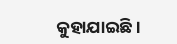କୁହାଯାଇଛି ।